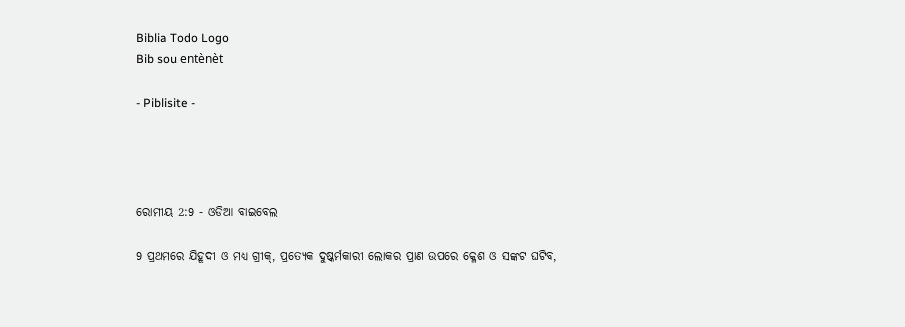Biblia Todo Logo
Bib sou entènèt

- Piblisite -




ରୋମୀୟ 2:9 - ଓଡିଆ ବାଇବେଲ

9 ପ୍ରଥମରେ ଯିହୂଦୀ ଓ ମଧ୍ୟ ଗ୍ରୀକ୍‍, ପ୍ରତ୍ୟେକ ଦୁଷ୍କର୍ମକାରୀ ଲୋକର ପ୍ରାଣ ଉପରେ କ୍ଳେଶ ଓ ସଙ୍କଟ ଘଟିବ,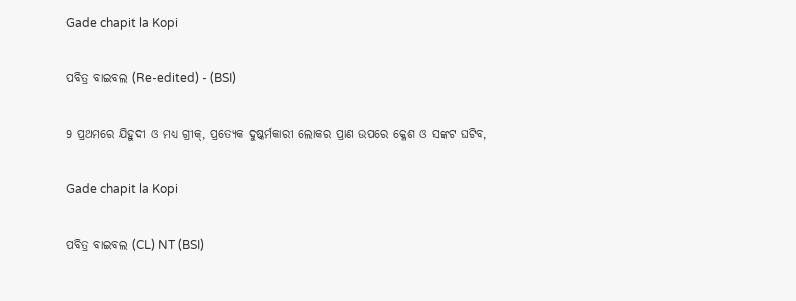Gade chapit la Kopi

ପବିତ୍ର ବାଇବଲ (Re-edited) - (BSI)

9 ପ୍ରଥମରେ ଯିହୁଦୀ ଓ ମଧ୍ୟ ଗ୍ରୀକ୍, ପ୍ରତ୍ୟେକ ଦୁଷ୍କର୍ମକାରୀ ଲୋକର ପ୍ରାଣ ଉପରେ କ୍ଳେଶ ଓ ସଙ୍କଟ ଘଟିବ,

Gade chapit la Kopi

ପବିତ୍ର ବାଇବଲ (CL) NT (BSI)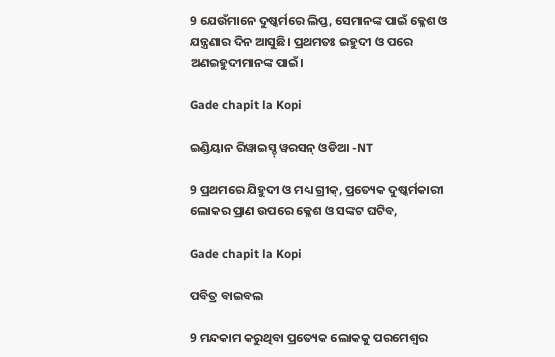9 ଯେଉଁମାନେ ଦୁଷ୍କର୍ମରେ ଲିପ୍ତ, ସେମାନଙ୍କ ପାଇଁ କ୍ଳେଶ ଓ ଯନ୍ତ୍ରଣାର ଦିନ ଆସୁଛି। ପ୍ରଥମତଃ ଇହୁଦୀ ଓ ପରେ ଅଣଇହୁଦୀମାନଙ୍କ ପାଇଁ।

Gade chapit la Kopi

ଇଣ୍ଡିୟାନ ରିୱାଇସ୍ଡ୍ ୱରସନ୍ ଓଡିଆ -NT

9 ପ୍ରଥମରେ ଯିହୁଦୀ ଓ ମଧ୍ୟ ଗ୍ରୀକ୍‍, ପ୍ରତ୍ୟେକ ଦୁଷ୍କର୍ମକାରୀ ଲୋକର ପ୍ରାଣ ଉପରେ କ୍ଳେଶ ଓ ସଙ୍କଟ ଘଟିବ,

Gade chapit la Kopi

ପବିତ୍ର ବାଇବଲ

9 ମନ୍ଦକାମ କରୁଥିବା ପ୍ରତ୍ୟେକ ଲୋକକୁ ପରମେଶ୍ୱର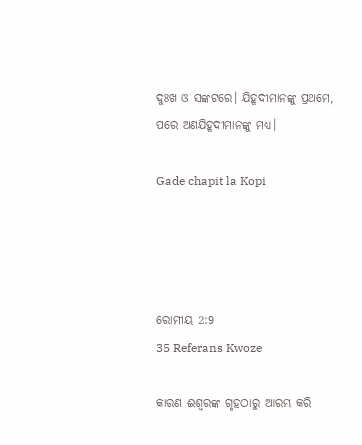ଦୁଃଖ ଓ ସଙ୍କଟରେ। ଯିହୂଦୀମାନଙ୍କୁ ପ୍ରଥମେ, ପରେ ଅଣଯିହୂଦୀମାନଙ୍କୁ ମଧ୍ୟ।

Gade chapit la Kopi




ରୋମୀୟ 2:9
35 Referans Kwoze

କାରଣ ଈଶ୍ୱରଙ୍କ ଗୃହଠାରୁ ଆରମ୍ଭ କରି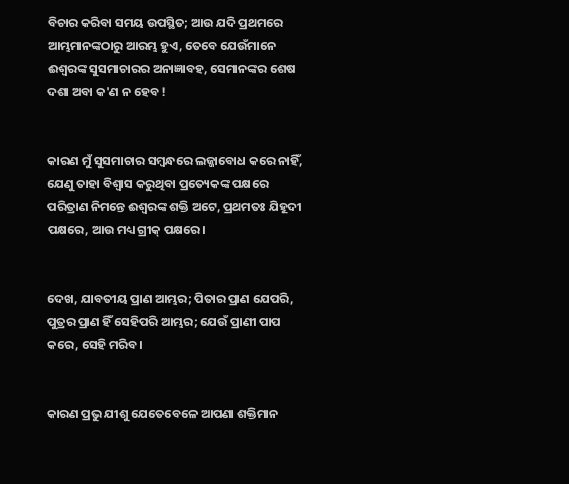ବିଚାର କରିବା ସମୟ ଉପସ୍ଥିତ; ଆଉ ଯଦି ପ୍ରଥମରେ ଆମ୍ଭମାନଙ୍କଠାରୁ ଆରମ୍ଭ ହୁଏ, ତେବେ ଯେଉଁମାନେ ଈଶ୍ୱରଙ୍କ ସୁସମାଚାରର ଅନାଜ୍ଞାବହ, ସେମାନଙ୍କର ଶେଷ ଦଶା ଅବା କ'ଣ ନ ହେବ !


କାରଣ ମୁଁ ସୁସମାଚାର ସମ୍ବନ୍ଧରେ ଲଜ୍ଜାବୋଧ କରେ ନାହିଁ, ଯେଣୁ ତାହା ବିଶ୍ୱାସ କରୁଥିବା ପ୍ରତ୍ୟେକଙ୍କ ପକ୍ଷରେ ପରିତ୍ରାଣ ନିମନ୍ତେ ଈଶ୍ୱରଙ୍କ ଶକ୍ତି ଅଟେ, ପ୍ରଥମତଃ ଯିହୂଦୀ ପକ୍ଷରେ, ଆଉ ମଧ୍ୟ ଗ୍ରୀକ୍‍ ପକ୍ଷରେ।


ଦେଖ, ଯାବତୀୟ ପ୍ରାଣ ଆମ୍ଭର; ପିତାର ପ୍ରାଣ ଯେପରି, ପୁତ୍ରର ପ୍ରାଣ ହିଁ ସେହିପରି ଆମ୍ଭର; ଯେଉଁ ପ୍ରାଣୀ ପାପ କରେ, ସେହି ମରିବ।


କାରଣ ପ୍ରଭୁ ଯୀଶୁ ଯେତେବେଳେ ଆପଣା ଶକ୍ତିମାନ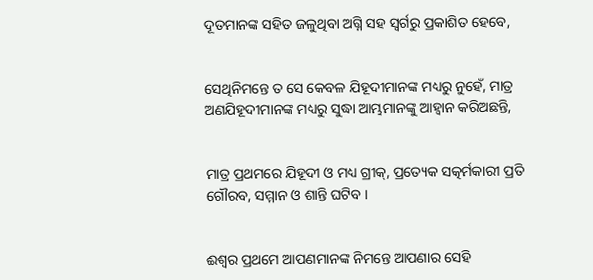ଦୂତମାନଙ୍କ ସହିତ ଜଳୁଥିବା ଅଗ୍ନି ସହ ସ୍ୱର୍ଗରୁ ପ୍ରକାଶିତ ହେବେ,


ସେଥିନିମନ୍ତେ ତ ସେ କେବଳ ଯିହୂଦୀମାନଙ୍କ ମଧ୍ୟରୁ ନୁହେଁ, ମାତ୍ର ଅଣଯିହୂଦୀମାନଙ୍କ ମଧ୍ୟରୁ ସୁଦ୍ଧା ଆମ୍ଭମାନଙ୍କୁ ଆହ୍ୱାନ କରିଅଛନ୍ତି,


ମାତ୍ର ପ୍ରଥମରେ ଯିହୂଦୀ ଓ ମଧ୍ୟ ଗ୍ରୀକ୍‍, ପ୍ରତ୍ୟେକ ସତ୍କର୍ମକାରୀ ପ୍ରତି ଗୌରବ, ସମ୍ମାନ ଓ ଶାନ୍ତି ଘଟିବ ।


ଈଶ୍ୱର ପ୍ରଥମେ ଆପଣମାନଙ୍କ ନିମନ୍ତେ ଆପଣାର ସେହି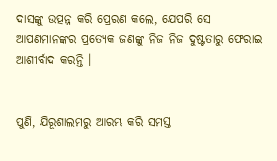ଦାସଙ୍କୁ ଉତ୍ପନ୍ନ କରି ପ୍ରେରଣ କଲେ, ଯେପରି ସେ ଆପଣମାନଙ୍କର ପ୍ରତ୍ୟେକ ଜଣଙ୍କୁ ନିଜ ନିଜ ଦୁଷ୍ଟତାରୁ ଫେରାଇ ଆଶୀର୍ବାଦ କରନ୍ତି ।


ପୁଣି, ଯିରୂଶାଲମରୁ ଆରମ୍ଭ କରି ସମସ୍ତ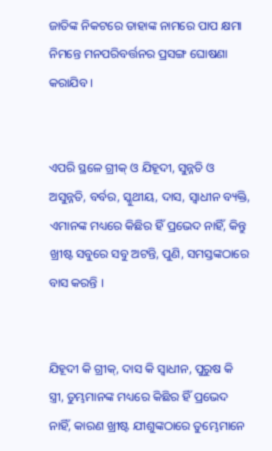ଜାତିଙ୍କ ନିକଟରେ ତାହାଙ୍କ ନାମରେ ପାପ କ୍ଷମା ନିମନ୍ତେ ମନପରିବର୍ତ୍ତନର ପ୍ରସଙ୍ଗ ଘୋଷଣା କରାଯିବ ।


ଏପରି ସ୍ଥଳେ ଗ୍ରୀକ୍‍ ଓ ଯିହୂଦୀ, ସୁନ୍ନତି ଓ ଅସୁନ୍ନତି, ବର୍ବର, ସ୍କୁଥୀୟ, ଦାସ, ସ୍ୱାଧୀନ ବ୍ୟକ୍ତି, ଏମାନଙ୍କ ମଧ୍ୟରେ କିଛିର ହିଁ ପ୍ରଭେଦ ନାହିଁ, କିନ୍ତୁ ଖ୍ରୀଷ୍ଟ ସବୁରେ ସବୁ ଅଟନ୍ତି, ପୁଣି, ସମସ୍ତଙ୍କଠାରେ ବାସ କରନ୍ତି ।


ଯିହୂଦୀ କି ଗ୍ରୀକ୍‍, ଦାସ କି ସ୍ୱାଧୀନ, ପୁରୁଷ କି ସ୍ତ୍ରୀ, ତୁମ୍ଭମାନଙ୍କ ମଧ୍ୟରେ କିଛିର ହିଁ ପ୍ରଭେଦ ନାହିଁ, କାରଣ ଖ୍ରୀଷ୍ଟ ଯୀଶୁଙ୍କଠାରେ ତୁମ୍ଭେମାନେ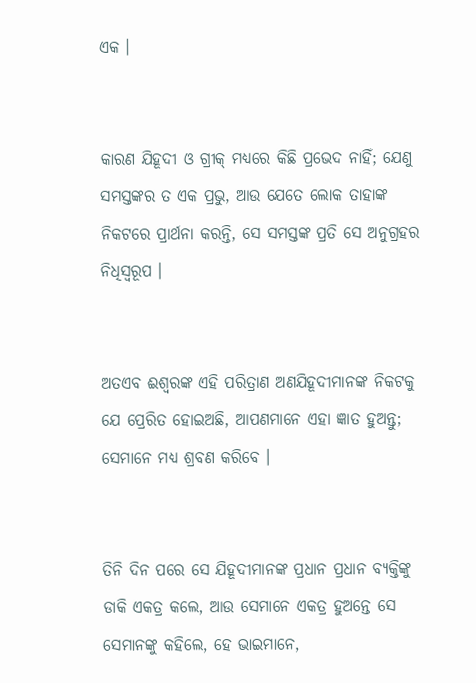ଏକ ।


କାରଣ ଯିହୂଦୀ ଓ ଗ୍ରୀକ୍‍ ମଧ୍ୟରେ କିଛି ପ୍ରଭେଦ ନାହିଁ; ଯେଣୁ ସମସ୍ତଙ୍କର ତ ଏକ ପ୍ରଭୁ, ଆଉ ଯେତେ ଲୋକ ତାହାଙ୍କ ନିକଟରେ ପ୍ରାର୍ଥନା କରନ୍ତି, ସେ ସମସ୍ତଙ୍କ ପ୍ରତି ସେ ଅନୁଗ୍ରହର ନିଧିସ୍ୱରୂପ ।


ଅତଏବ ଈଶ୍ୱରଙ୍କ ଏହି ପରିତ୍ରାଣ ଅଣଯିହୂଦୀମାନଙ୍କ ନିକଟକୁ ଯେ ପ୍ରେରିତ ହୋଇଅଛି, ଆପଣମାନେ ଏହା ଜ୍ଞାତ ହୁଅନ୍ତୁ; ସେମାନେ ମଧ୍ୟ ଶ୍ରବଣ କରିବେ ।


ତିନି ଦିନ ପରେ ସେ ଯିହୂଦୀମାନଙ୍କ ପ୍ରଧାନ ପ୍ରଧାନ ବ୍ୟକ୍ତିଙ୍କୁ ଡାକି ଏକତ୍ର କଲେ, ଆଉ ସେମାନେ ଏକତ୍ର ହୁଅନ୍ତେ ସେ ସେମାନଙ୍କୁ କହିଲେ, ହେ ଭାଇମାନେ,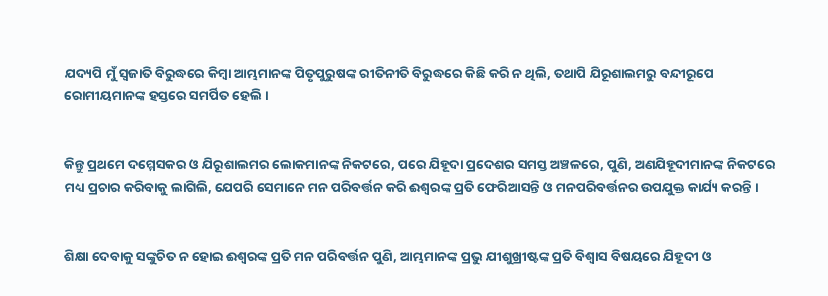ଯଦ୍ୟପି ମୁଁ ସ୍ୱଜାତି ବିରୁଦ୍ଧରେ କିମ୍ବା ଆମ୍ଭମାନଙ୍କ ପିତୃପୁରୁଷଙ୍କ ରୀତିନୀତି ବିରୁଦ୍ଧରେ କିଛି କରି ନ ଥିଲି, ତଥାପି ଯିରୂଶାଲମରୁ ବନ୍ଦୀରୂପେ ରୋମୀୟମାନଙ୍କ ହସ୍ତରେ ସମର୍ପିତ ହେଲି ।


କିନ୍ତୁ ପ୍ରଥମେ ଦମ୍ମେସକର ଓ ଯିରୂଶାଲମର ଲୋକମାନଙ୍କ ନିକଟରେ, ପରେ ଯିହୂଦା ପ୍ରଦେଶର ସମସ୍ତ ଅଞ୍ଚଳରେ, ପୁଣି, ଅଣଯିହୂଦୀମାନଙ୍କ ନିକଟରେ ମଧ୍ୟ ପ୍ରଚାର କରିବାକୁ ଲାଗିଲି, ଯେପରି ସେମାନେ ମନ ପରିବର୍ତ୍ତନ କରି ଈଶ୍ୱରଙ୍କ ପ୍ରତି ଫେରିଆସନ୍ତି ଓ ମନପରିବର୍ତ୍ତନର ଉପଯୁକ୍ତ କାର୍ଯ୍ୟ କରନ୍ତି ।


ଶିକ୍ଷା ଦେବାକୁ ସଙ୍କୁଚିତ ନ ହୋଇ ଈଶ୍ୱରଙ୍କ ପ୍ରତି ମନ ପରିବର୍ତ୍ତନ ପୁଣି, ଆମ୍ଭମାନଙ୍କ ପ୍ରଭୁ ଯୀଶୁଖ୍ରୀଷ୍ଟଙ୍କ ପ୍ରତି ବିଶ୍ୱାସ ବିଷୟରେ ଯିହୂଦୀ ଓ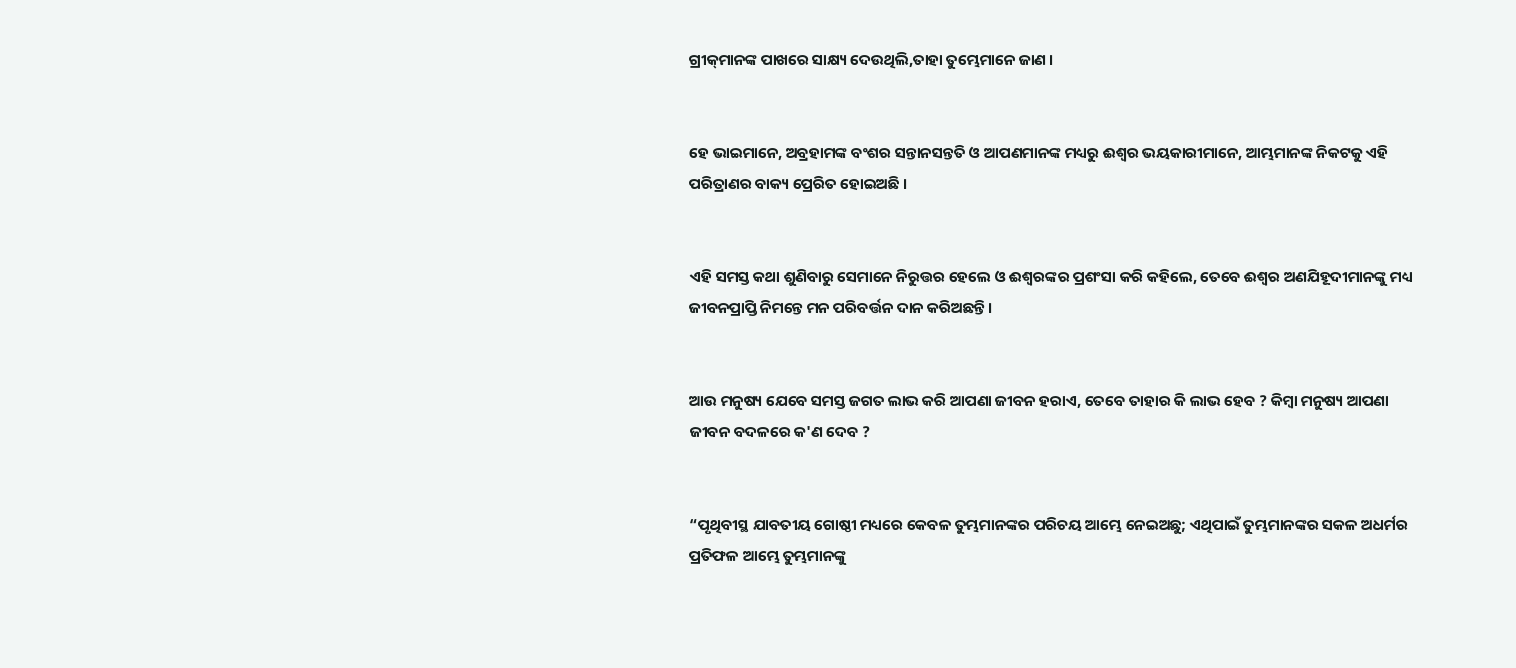ଗ୍ରୀକ୍‌ମାନଙ୍କ ପାଖରେ ସାକ୍ଷ୍ୟ ଦେଉଥିଲି,ତାହା ତୁମ୍ଭେମାନେ ଜାଣ ।


ହେ ଭାଇମାନେ, ଅବ୍ରହାମଙ୍କ ବଂଶର ସନ୍ତାନସନ୍ତତି ଓ ଆପଣମାନଙ୍କ ମଧ୍ୟରୁ ଈଶ୍ୱର ଭୟକାରୀମାନେ, ଆମ୍ଭମାନଙ୍କ ନିକଟକୁ ଏହି ପରିତ୍ରାଣର ବାକ୍ୟ ପ୍ରେରିତ ହୋଇଅଛି ।


ଏହି ସମସ୍ତ କଥା ଶୁଣିବାରୁ ସେମାନେ ନିରୁତ୍ତର ହେଲେ ଓ ଈଶ୍ୱରଙ୍କର ପ୍ରଶଂସା କରି କହିଲେ, ତେବେ ଈଶ୍ୱର ଅଣଯିହୂଦୀମାନଙ୍କୁ ମଧ୍ୟ ଜୀବନପ୍ରାପ୍ତି ନିମନ୍ତେ ମନ ପରିବର୍ତ୍ତନ ଦାନ କରିଅଛନ୍ତି ।


ଆଉ ମନୁଷ୍ୟ ଯେବେ ସମସ୍ତ ଜଗତ ଲାଭ କରି ଆପଣା ଜୀବନ ହରାଏ, ତେବେ ତାହାର କି ଲାଭ ହେବ ? କିମ୍ବା ମନୁଷ୍ୟ ଆପଣା ଜୀବନ ବଦଳରେ କ'ଣ ଦେବ ?


“ପୃଥିବୀସ୍ଥ ଯାବତୀୟ ଗୋଷ୍ଠୀ ମଧ୍ୟରେ କେବଳ ତୁମ୍ଭମାନଙ୍କର ପରିଚୟ ଆମ୍ଭେ ନେଇଅଛୁ; ଏଥିପାଇଁ ତୁମ୍ଭମାନଙ୍କର ସକଳ ଅଧର୍ମର ପ୍ରତିଫଳ ଆମ୍ଭେ ତୁମ୍ଭମାନଙ୍କୁ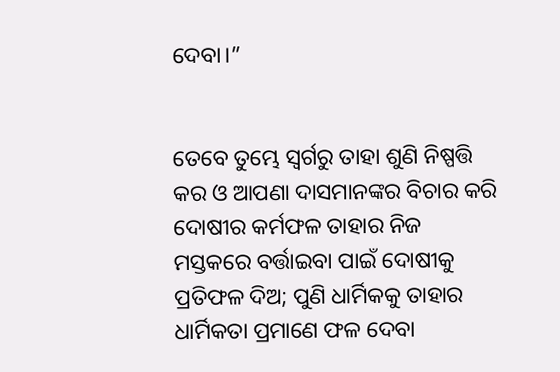ଦେବା।”


ତେବେ ତୁମ୍ଭେ ସ୍ୱର୍ଗରୁ ତାହା ଶୁଣି ନିଷ୍ପତ୍ତି କର ଓ ଆପଣା ଦାସମାନଙ୍କର ବିଚାର କରି ଦୋଷୀର କର୍ମଫଳ ତାହାର ନିଜ ମସ୍ତକରେ ବର୍ତ୍ତାଇବା ପାଇଁ ଦୋଷୀକୁ ପ୍ରତିଫଳ ଦିଅ; ପୁଣି ଧାର୍ମିକକୁ ତାହାର ଧାର୍ମିକତା ପ୍ରମାଣେ ଫଳ ଦେବା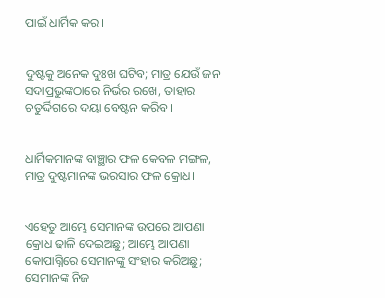ପାଇଁ ଧାର୍ମିକ କର।


ଦୁଷ୍ଟକୁ ଅନେକ ଦୁଃଖ ଘଟିବ; ମାତ୍ର ଯେଉଁ ଜନ ସଦାପ୍ରଭୁଙ୍କଠାରେ ନିର୍ଭର ରଖେ, ତାହାର ଚତୁର୍ଦ୍ଦିଗରେ ଦୟା ବେଷ୍ଟନ କରିବ।


ଧାର୍ମିକମାନଙ୍କ ବାଞ୍ଛାର ଫଳ କେବଳ ମଙ୍ଗଳ, ମାତ୍ର ଦୁଷ୍ଟମାନଙ୍କ ଭରସାର ଫଳ କ୍ରୋଧ।


ଏହେତୁ ଆମ୍ଭେ ସେମାନଙ୍କ ଉପରେ ଆପଣା କ୍ରୋଧ ଢାଳି ଦେଇଅଛୁ; ଆମ୍ଭେ ଆପଣା କୋପାଗ୍ନିରେ ସେମାନଙ୍କୁ ସଂହାର କରିଅଛୁ; ସେମାନଙ୍କ ନିଜ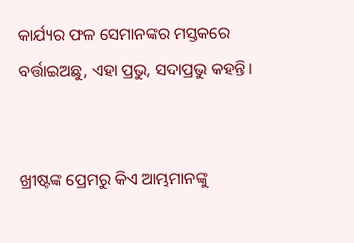କାର୍ଯ୍ୟର ଫଳ ସେମାନଙ୍କର ମସ୍ତକରେ ବର୍ତ୍ତାଇଅଛୁ, ଏହା ପ୍ରଭୁ, ସଦାପ୍ରଭୁ କହନ୍ତି।


ଖ୍ରୀଷ୍ଟଙ୍କ ପ୍ରେମରୁ କିଏ ଆମ୍ଭମାନଙ୍କୁ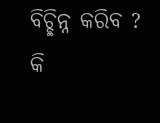ବିଚ୍ଛିନ୍ନ କରିବ ? କି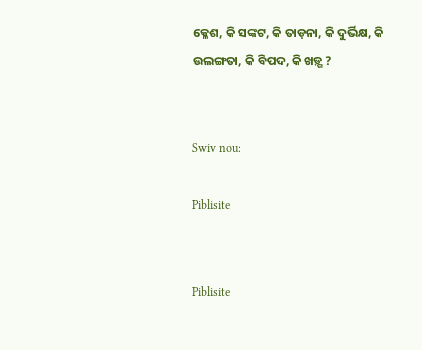କ୍ଳେଶ, କି ସଙ୍କଟ, କି ତାଡ଼ନା, କି ଦୁର୍ଭିକ୍ଷ, କି ଉଲଙ୍ଗତା, କି ବିପଦ, କି ଖଡ଼୍ଗ ?


Swiv nou:

Piblisite


Piblisite